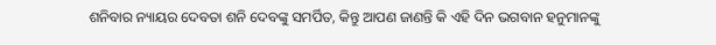ଶନିବାର ନ୍ୟାୟର ଦେବତା ଶନି ଦେବଙ୍କୁ ସମର୍ପିତ, କିନ୍ତୁ ଆପଣ ଜାଣନ୍ତି କି ଏହି ଦିନ ଭଗବାନ ହନୁମାନଙ୍କୁ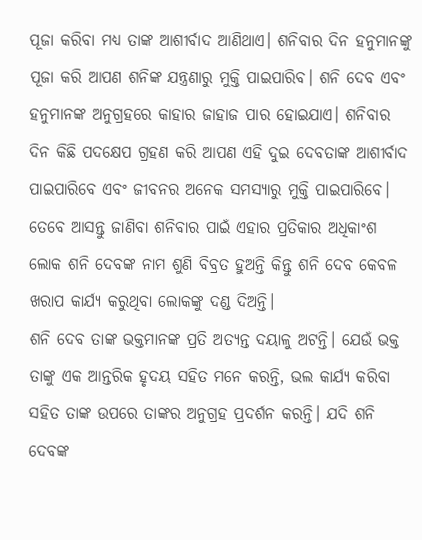ପୂଜା କରିବା ମଧ୍ୟ ତାଙ୍କ ଆଶୀର୍ବାଦ ଆଣିଥାଏ। ଶନିବାର ଦିନ ହନୁମାନଙ୍କୁ ପୂଜା କରି ଆପଣ ଶନିଙ୍କ ଯନ୍ତ୍ରଣାରୁ ମୁକ୍ତି ପାଇପାରିବ। ଶନି ଦେବ ଏବଂ ହନୁମାନଙ୍କ ଅନୁଗ୍ରହରେ କାହାର ଜାହାଜ ପାର ହୋଇଯାଏ। ଶନିବାର ଦିନ କିଛି ପଦକ୍ଷେପ ଗ୍ରହଣ କରି ଆପଣ ଏହି ଦୁଇ ଦେବତାଙ୍କ ଆଶୀର୍ବାଦ ପାଇପାରିବେ ଏବଂ ଜୀବନର ଅନେକ ସମସ୍ୟାରୁ ମୁକ୍ତି ପାଇପାରିବେ। ତେବେ ଆସନ୍ତୁ ଜାଣିବା ଶନିବାର ପାଇଁ ଏହାର ପ୍ରତିକାର ଅଧିକାଂଶ ଲୋକ ଶନି ଦେବଙ୍କ ନାମ ଶୁଣି ବିବ୍ରତ ହୁଅନ୍ତି କିନ୍ତୁ ଶନି ଦେବ କେବଳ ଖରାପ କାର୍ଯ୍ୟ କରୁଥିବା ଲୋକଙ୍କୁ ଦଣ୍ଡ ଦିଅନ୍ତି।
ଶନି ଦେବ ତାଙ୍କ ଭକ୍ତମାନଙ୍କ ପ୍ରତି ଅତ୍ୟନ୍ତ ଦୟାଳୁ ଅଟନ୍ତି। ଯେଉଁ ଭକ୍ତ ତାଙ୍କୁ ଏକ ଆନ୍ତରିକ ହୃଦୟ ସହିତ ମନେ କରନ୍ତି, ଭଲ କାର୍ଯ୍ୟ କରିବା ସହିତ ତାଙ୍କ ଉପରେ ତାଙ୍କର ଅନୁଗ୍ରହ ପ୍ରଦର୍ଶନ କରନ୍ତି। ଯଦି ଶନି ଦେବଙ୍କ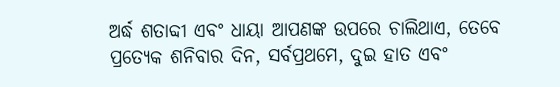ଅର୍ଦ୍ଧ ଶତାବ୍ଦୀ ଏବଂ ଧାୟା ଆପଣଙ୍କ ଉପରେ ଚାଲିଥାଏ, ତେବେ ପ୍ରତ୍ୟେକ ଶନିବାର ଦିନ, ସର୍ବପ୍ରଥମେ, ଦୁଇ ହାତ ଏବଂ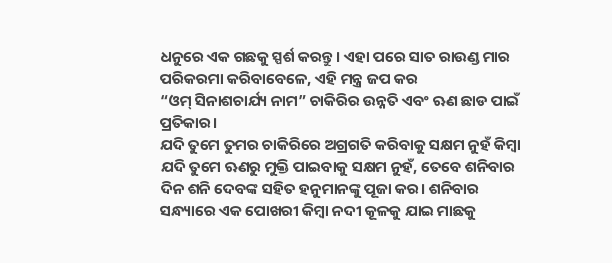ଧନୁରେ ଏକ ଗଛକୁ ସ୍ପର୍ଶ କରନ୍ତୁ। ଏହା ପରେ ସାତ ରାଉଣ୍ଡ ମାର ପରିକରମା କରିବାବେଳେ, ଏହି ମନ୍ତ୍ର ଜପ କର
“ଓମ୍ ସିନାଶଚାର୍ଯ୍ୟ ନାମ” ଚାକିରିର ଉନ୍ନତି ଏବଂ ଋଣ ଛାଡ ପାଇଁ ପ୍ରତିକାର।
ଯଦି ତୁମେ ତୁମର ଚାକିରିରେ ଅଗ୍ରଗତି କରିବାକୁ ସକ୍ଷମ ନୁହଁ କିମ୍ବା ଯଦି ତୁମେ ଋଣରୁ ମୁକ୍ତି ପାଇବାକୁ ସକ୍ଷମ ନୁହଁ, ତେବେ ଶନିବାର ଦିନ ଶନି ଦେବଙ୍କ ସହିତ ହନୁମାନଙ୍କୁ ପୂଜା କର। ଶନିବାର ସନ୍ଧ୍ୟାରେ ଏକ ପୋଖରୀ କିମ୍ବା ନଦୀ କୂଳକୁ ଯାଇ ମାଛକୁ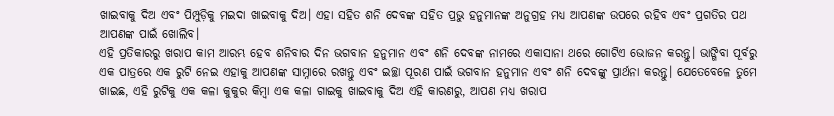ଖାଇବାକୁ ଦିଅ ଏବଂ ପିମ୍ପୁଡ଼ିକୁ ମଇଦା ଖାଇବାକୁ ଦିଅ। ଏହା ସହିତ ଶନି ଦେବଙ୍କ ସହିତ ପ୍ରଭୁ ହନୁମାନଙ୍କ ଅନୁଗ୍ରହ ମଧ୍ୟ ଆପଣଙ୍କ ଉପରେ ରହିବ ଏବଂ ପ୍ରଗତିର ପଥ ଆପଣଙ୍କ ପାଇଁ ଖୋଲିବ।
ଏହି ପ୍ରତିକାରରୁ ଖରାପ କାମ ଆରମ୍ଭ ହେବ ଶନିବାର ଦିନ ଭଗବାନ ହନୁମାନ ଏବଂ ଶନି ଦେବଙ୍କ ନାମରେ ଏକାସାନା ଥରେ ଗୋଟିଏ ଭୋଜନ କରନ୍ତୁ। ଭାଙ୍ଗିବା ପୂର୍ବରୁ ଏକ ପାତ୍ରରେ ଏକ ରୁଟି ନେଇ ଏହାକୁ ଆପଣଙ୍କ ସାମ୍ନାରେ ରଖନ୍ତୁ ଏବଂ ଇଚ୍ଛା ପୂରଣ ପାଇଁ ଭଗବାନ ହନୁମାନ ଏବଂ ଶନି ଦେବଙ୍କୁ ପ୍ରାର୍ଥନା କରନ୍ତୁ। ଯେତେବେଳେ ତୁମେ ଖାଇଛ, ଏହି ରୁଟିକୁ ଏକ କଳା କୁକୁର କିମ୍ବା ଏକ କଳା ଗାଇକୁ ଖାଇବାକୁ ଦିଅ ଏହି କାରଣରୁ, ଆପଣ ମଧ୍ୟ ଖରାପ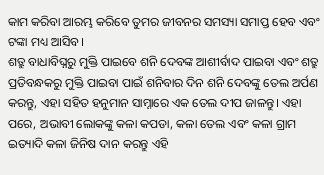କାମ କରିବା ଆରମ୍ଭ କରିବେ ତୁମର ଜୀବନର ସମସ୍ୟା ସମାପ୍ତ ହେବ ଏବଂ ଟଙ୍କା ମଧ୍ୟ ଆସିବ।
ଶତ୍ରୁ ବାଧାବିଘ୍ନରୁ ମୁକ୍ତି ପାଇବେ ଶନି ଦେବଙ୍କ ଆଶୀର୍ବାଦ ପାଇବା ଏବଂ ଶତ୍ରୁ ପ୍ରତିବନ୍ଧକରୁ ମୁକ୍ତି ପାଇବା ପାଇଁ ଶନିବାର ଦିନ ଶନି ଦେବଙ୍କୁ ତେଲ ଅର୍ପଣ କରନ୍ତୁ, ଏହା ସହିତ ହନୁମାନ ସାମ୍ନାରେ ଏକ ତେଲ ଦୀପ ଜାଳନ୍ତୁ। ଏହା ପରେ, ଅଭାବୀ ଲୋକଙ୍କୁ କଳା କପଡା, କଳା ତେଲ ଏବଂ କଳା ଗ୍ରାମ ଇତ୍ୟାଦି କଳା ଜିନିଷ ଦାନ କରନ୍ତୁ ଏହି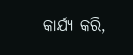କାର୍ଯ୍ୟ କରି,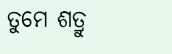ତୁମେ ଶତ୍ରୁ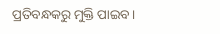ପ୍ରତିବନ୍ଧକରୁ ମୁକ୍ତି ପାଇବ।